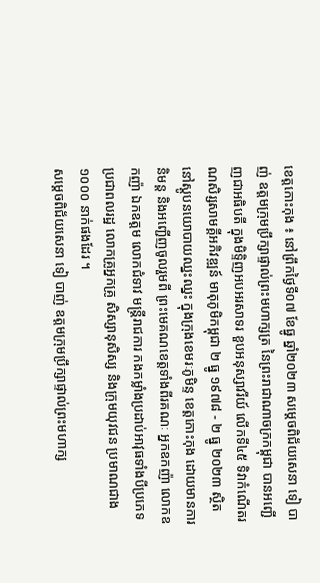ខេត្តកោះកុង ៖ នៅព្រឹកថ្ងៃទី០៧ ខែធ្នូ ឆ្នាំ២០២៣ សម្ដេចពិជ័យសេនា ទៀ បាញ់ ឧត្ដមក្រុមប្រឹក្សាផ្ទាល់ព្រះមហាក្សត្រ នៃព្រះរាជាណាចក្រកម្ពុជា បានអញ្ជើញជាអធិបតី ក្នុងមិទ្ទិញអបអរសាទរ ខួបអនុស្សាវរីយ៍ លើកទី៤៥ ទិវាកំណើតរណសិរ្សសាមគ្គីអភិវឌ្ឍន៍ មាតុភូមិកម្ពុជា ២ ធ្នូ ១៩៧៨ - ២ ធ្នូ ២០២៣ ស្ថិតនៅស្ដូបនយោបាយឈ្នះឈ្នះ ក្នុងក្រុងខេមរៈភូមិន្ទ ខេត្តកោះកុង ដោយមានការនិមន្ត និងអញ្ជើញចូលរួមពី ព្រះមេគណខេត្តទាំងពីរគណៈ អ្នកឧកញ៉ា លោកឧកញ៉ា ឯកឧត្ដម លោកជំទាវ មន្ត្រីរាជការ កងកម្លាំងប្រដាប់អាវុធទាំងបីប្រភេទ ប្រជាពលរដ្ឋ លោកគ្រូអ្នកគ្រូ សិស្សានុសិស្ស និងក្រុមយុវជន ប្រមាណជាង ១០០០ នាក់ផងដែរ ។
សម្ដេចពិជ័យសេនា ទៀ បាញ់ ឧត្ដមក្រុមប្រឹក្សាផ្ទាល់ព្រះមហាក្ស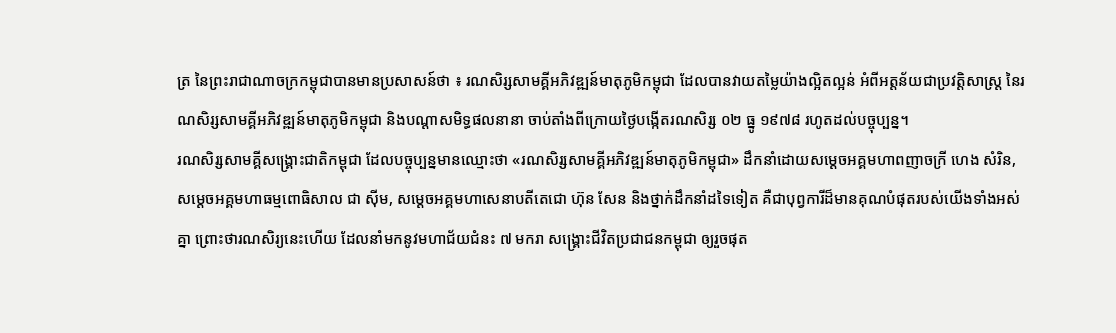ត្រ នៃព្រះរាជាណាចក្រកម្ពុជាបានមានប្រសាសន៍ថា ៖ រណសិរ្សសាមគ្គីអភិវឌ្ឍន៍មាតុភូមិកម្ពុជា ដែលបានវាយតម្លៃយ៉ាងល្អិតល្អន់ អំពីអត្តន័យជាប្រវត្តិសាស្ត្រ នៃរណសិរ្សសាមគ្គីអភិវឌ្ឍន៍មាតុភូមិកម្ពុជា និងបណ្ដាសមិទ្ធផលនានា ចាប់តាំងពីក្រោយថ្ងៃបង្កើតរណសិរ្ស ០២ ធ្នូ ១៩៧៨ រហូតដល់បច្ចុប្បន្ន។
រណសិរ្សសាមគ្គីសង្គ្រោះជាតិកម្ពុជា ដែលបច្ចុប្បន្នមានឈ្មោះថា «រណសិរ្សសាមគ្គីអភិវឌ្ឍន៍មាតុភូមិកម្ពុជា» ដឹកនាំដោយសម្ដេចអគ្គមហាពញាចក្រី ហេង សំរិន, សម្ដេចអគ្គមហាធម្មពោធិសាល ជា ស៊ីម, សម្ដេចអគ្គមហាសេនាបតីតេជោ ហ៊ុន សែន និងថ្នាក់ដឹកនាំដទៃទៀត គឺជាបុព្វការីដ៏មានគុណបំផុតរបស់យើងទាំងអស់គ្នា ព្រោះថារណសិរ្យនេះហើយ ដែលនាំមកនូវមហាជ័យជំនះ ៧ មករា សង្គ្រោះជីវិតប្រជាជនកម្ពុជា ឲ្យរួចផុត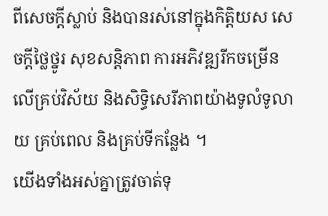ពីសេចក្ដីស្លាប់ និងបានរស់នៅក្នុងកិត្តិយស សេចក្ដីថ្លៃថ្នូរ សុខសន្តិភាព ការអភិវឌ្ឍរីកចម្រើនលើគ្រប់វិស័យ និងសិទ្ធិសេរីភាពយ៉ាងទូលំទូលាយ គ្រប់ពេល និងគ្រប់ទីកន្លែង ។
យើងទាំងអស់គ្នាត្រូវចាត់ទុ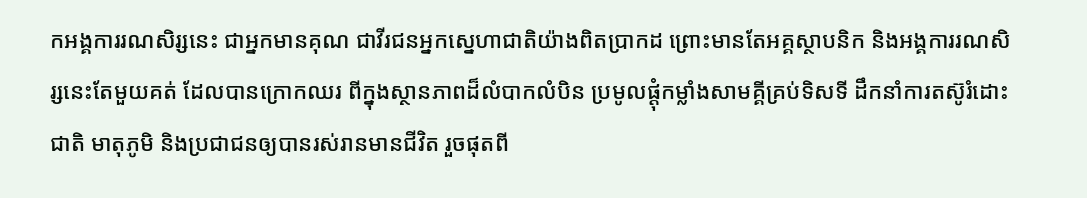កអង្គការរណសិរ្សនេះ ជាអ្នកមានគុណ ជាវីរជនអ្នកស្នេហាជាតិយ៉ាងពិតប្រាកដ ព្រោះមានតែអគ្គស្ថាបនិក និងអង្គការរណសិរ្សនេះតែមួយគត់ ដែលបានក្រោកឈរ ពីក្នុងស្ថានភាពដ៏លំបាកលំបិន ប្រមូលផ្ដុំកម្លាំងសាមគ្គីគ្រប់ទិសទី ដឹកនាំការតស៊ូរំដោះជាតិ មាតុភូមិ និងប្រជាជនឲ្យបានរស់រានមានជីវិត រួចផុតពី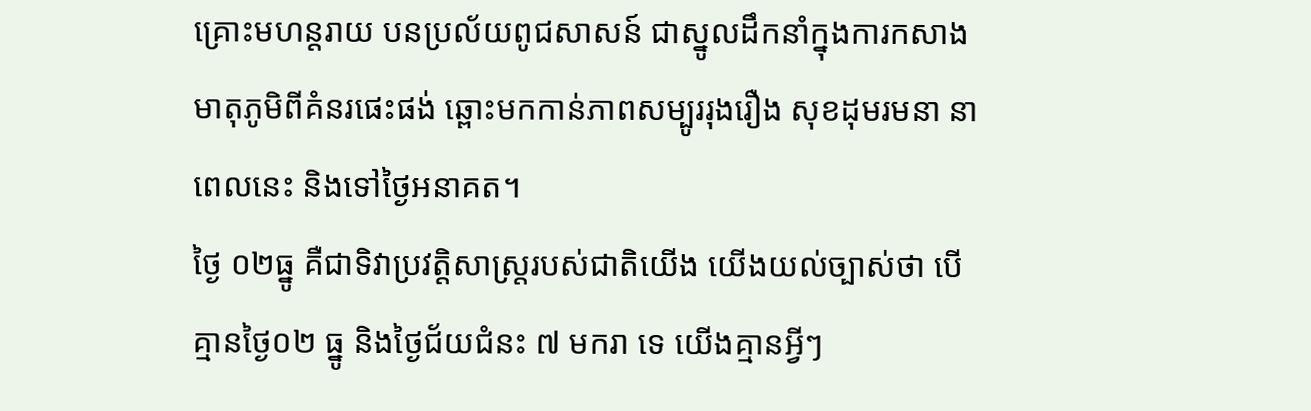គ្រោះមហន្តរាយ បនប្រល័យពូជសាសន៍ ជាស្នូលដឹកនាំក្នុងការកសាងមាតុភូមិពីគំនរផេះផង់ ឆ្ពោះមកកាន់ភាពសម្បូររុងរឿង សុខដុមរមនា នាពេលនេះ និងទៅថ្ងៃអនាគត។
ថ្ងៃ ០២ធ្នូ គឺជាទិវាប្រវត្តិសាស្ត្ររបស់ជាតិយើង យើងយល់ច្បាស់ថា បើគ្មានថ្ងៃ០២ ធ្នូ និងថ្ងៃជ័យជំនះ ៧ មករា ទេ យើងគ្មានអ្វីៗ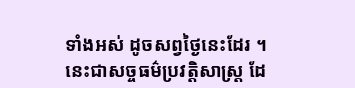ទាំងអស់ ដូចសព្វថ្ងៃនេះដែរ ។ នេះជាសច្ចធម៌ប្រវត្តិសាស្ត្រ ដែ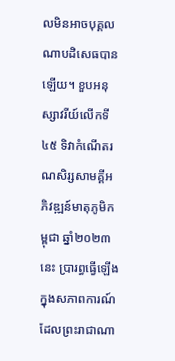លមិនអាចបុគ្គលណាបដិសេធបានឡើយ។ ខួបអនុស្សាវរីយ៍លើកទី៤៥ ទិវាកំណើតរណសិរ្សសាមគ្គីអភិវឌ្ឍន៍មាតុភូមិកម្ពុជា ឆ្នាំ២០២៣នេះ ប្រារព្ធធ្វើឡើងក្នុងសភាពការណ៍ ដែលព្រះរាជាណា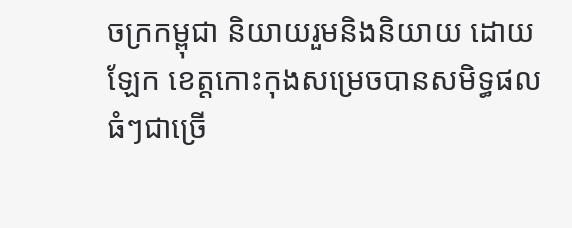ចក្រកម្ពុជា និយាយរួមនិងនិយាយ ដោយ ឡែក ខេត្តកោះកុងសម្រេចបានសមិទ្ធផលធំៗជាច្រើ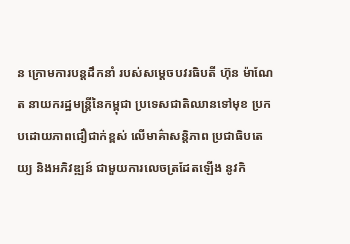ន ក្រោមការបន្តដឹកនាំ របស់សម្ដេចបវរធិបតី ហ៊ុន ម៉ាណែត នាយករដ្ឋមន្ត្រីនៃកម្ពុជា ប្រទេសជាតិឈានទៅមុខ ប្រកបដោយភាពជឿជាក់ខ្ពស់ លើមាគ៌ាសន្តិភាព ប្រជាធិបតេយ្យ និងអភិវឌ្ឍន៍ ជាមួយការលេចត្រដែតឡើង នូវកិ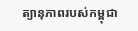ត្យានុភាពរបស់កម្ពុជា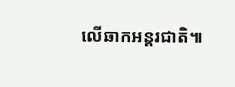លើឆាកអន្តរជាតិ៕